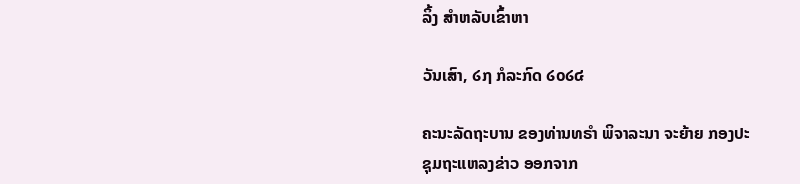ລິ້ງ ສຳຫລັບເຂົ້າຫາ

ວັນເສົາ, ໒໗ ກໍລະກົດ ໒໐໒໔

ຄະນະລັດຖະບານ ຂອງທ່ານທຣຳ ພິຈາລະນາ ຈະຍ້າຍ ກອງປະຊຸມຖະແຫລງຂ່າວ ອອກຈາກ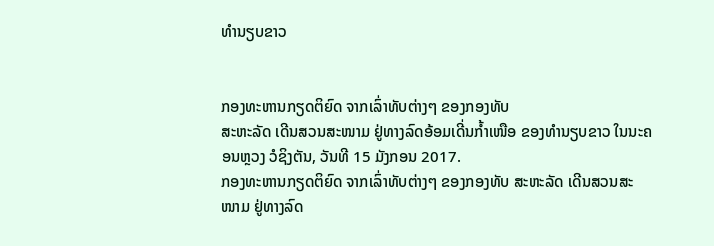ທຳນຽບຂາວ


ກອງທະຫານກຽດຕິຍົດ ຈາກເລົ່າທັບຕ່າງໆ ຂອງກອງທັບ
ສະຫະລັດ ເດີນສວນສະໜາມ ຢູ່ທາງລົດອ້ອມເດີ່ນກ້ຳເໜືອ ຂອງທຳນຽບຂາວ ໃນນະຄອນຫຼວງ ວໍຊິງຕັນ, ວັນທີ 15 ມັງກອນ 2017.
ກອງທະຫານກຽດຕິຍົດ ຈາກເລົ່າທັບຕ່າງໆ ຂອງກອງທັບ ສະຫະລັດ ເດີນສວນສະໜາມ ຢູ່ທາງລົດ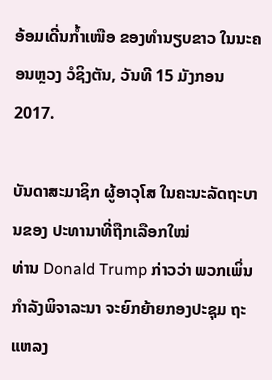ອ້ອມເດີ່ນກ້ຳເໜືອ ຂອງທຳນຽບຂາວ ໃນນະຄອນຫຼວງ ວໍຊິງຕັນ, ວັນທີ 15 ມັງກອນ 2017.

ບັນດາສະມາຊິກ ຜູ້ອາວຸໂສ ໃນຄະນະລັດຖະບານຂອງ ປະທານາທີ່ຖືກເລືອກໃໝ່
ທ່ານ Donald Trump ກ່າວວ່າ ພວກເພິ່ນກຳລັງພິຈາລະນາ ຈະຍົກຍ້າຍກອງປະຊຸມ ຖະແຫລງ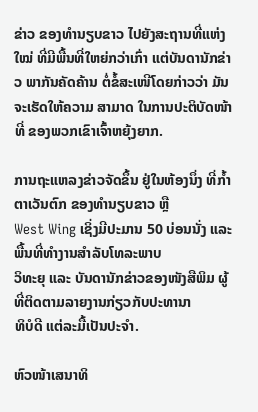ຂ່າວ ຂອງທຳນຽບຂາວ ໄປຍັງສະຖານທີ່ແຫ່ງໃໝ່ ທີ່ມີພື້ນທີ່ໃຫຍ່ກວ່າເກົ່າ ແຕ່ບັນດານັກຂ່າວ ພາກັນຄັດຄ້ານ ຕໍ່ຂໍ້ສະເໜີໂດຍກ່າວວ່າ ມັນຈະເຮັດໃຫ້ຄວາມ ສາມາດ ໃນການປະຕິບັດໜ້າທີ່ ຂອງພວກເຂົາເຈົ້າຫຍຸ້ງຍາກ.

ການຖະແຫລງຂ່າວຈັດຂຶ້ນ ຢູ່ໃນຫ້ອງນຶ່ງ ທີ່ກ້ຳຕາເວັນຕົກ ຂອງທຳນຽບຂາວ ຫຼື
West Wing ເຊິ່ງມີປະມານ 50 ບ່ອນນັ່ງ ແລະ ພື້ນທີ່ທຳງານສຳລັບໂທລະພາບ
ວິທະຍຸ ແລະ ບັນດານັກຂ່າວຂອງໜັງສືພິມ ຜູ້ທີ່ຕິດຕາມລາຍງານກ່ຽວກັບປະທານາ
ທິບໍດີ ແຕ່ລະມື້ເປັນປະຈຳ.

ຫົວໜ້າເສນາທິ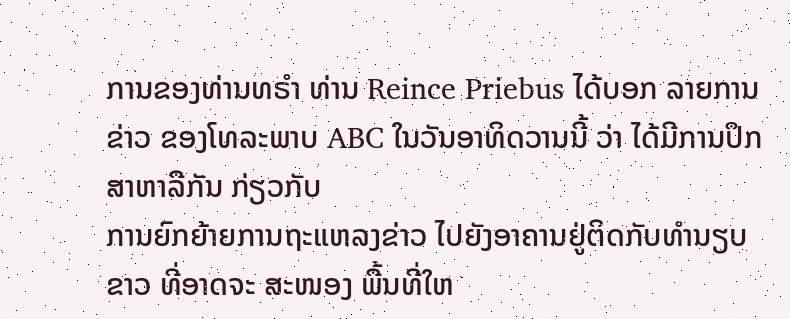ການຂອງທ່ານທຣຳ ທ່ານ Reince Priebus ໄດ້ບອກ ລາຍການຂ່າວ ຂອງໂທລະພາບ ABC ໃນວັນອາທິດວານນີ້ ວ່າ ໄດ້ມີການປຶກສາຫາລືກັນ ກ່ຽວກັບ
ການຍົກຍ້າຍການຖະແຫລງຂ່າວ ໄປຍັງອາຄານຢູ່ຕິດກັບທຳນຽບຂາວ ທີ່ອາດຈະ ສະໜອງ ພື້ນທີ່ໃຫ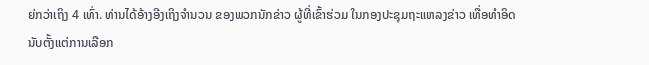ຍ່ກວ່າເຖິງ 4 ເທົ່າ. ທ່ານໄດ້ອ້າງອີງເຖິງຈຳນວນ ຂອງພວກນັກຂ່າວ ຜູ້ທີ່ເຂົ້າຮ່ວມ ໃນກອງປະຊຸມຖະແຫລງຂ່າວ ເທື່ອທຳອິດ ນັບຕັ້ງແຕ່ການເລືອກ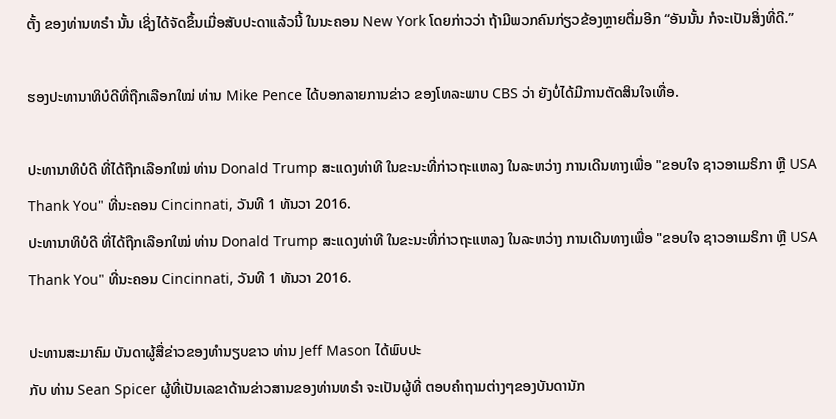ຕັ້ງ ຂອງທ່ານທຣຳ ນັ້ນ ເຊິ່ງໄດ້ຈັດຂຶ້ນເມື່ອສັບປະດາແລ້ວນີ້ ໃນນະຄອນ New York ໂດຍກ່າວວ່າ ຖ້າມີພວກຄົນກ່ຽວຂ້ອງຫຼາຍຕື່ມອີກ “ອັນນັ້ນ ກໍຈະເປັນສິ່ງທີ່ດີ.”

ຮອງປະທານາທິບໍດີທີ່ຖືກເລືອກໃໝ່ ທ່ານ Mike Pence ໄດ້ບອກລາຍການຂ່າວ ຂອງໂທລະພາບ CBS ວ່າ ຍັງບໍ່ໄດ້ມີການຕັດສິນໃຈເທື່ອ.

ປະທານາທິບໍດີ ທີ່ໄດ້ຖືກເລືອກໃໝ່ ທ່ານ Donald Trump ສະແດງທ່າທີ ໃນຂະນະທີ່ກ່າວຖະແຫລງ ໃນລະຫວ່າງ ການເດີນທາງເພື່ອ "ຂອບໃຈ ຊາວອາເມຣິກາ ຫຼື USA Thank You" ທີ່ນະຄອນ Cincinnati, ວັນທີ 1 ທັນວາ 2016.
ປະທານາທິບໍດີ ທີ່ໄດ້ຖືກເລືອກໃໝ່ ທ່ານ Donald Trump ສະແດງທ່າທີ ໃນຂະນະທີ່ກ່າວຖະແຫລງ ໃນລະຫວ່າງ ການເດີນທາງເພື່ອ "ຂອບໃຈ ຊາວອາເມຣິກາ ຫຼື USA Thank You" ທີ່ນະຄອນ Cincinnati, ວັນທີ 1 ທັນວາ 2016.

ປະທານສະມາຄົມ ບັນດາຜູ້ສື່ຂ່າວຂອງທຳນຽບຂາວ ທ່ານ Jeff Mason ໄດ້ພົບປະ
ກັບ ທ່ານ Sean Spicer ຜູ້ທີ່ເປັນເລຂາດ້ານຂ່າວສານຂອງທ່ານທຣຳ ຈະເປັນຜູ້ທີ່ ຕອບຄຳຖາມຕ່າງໆຂອງບັນດານັກ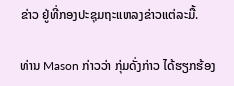ຂ່າວ ຢູ່ທີ່ກອງປະຊຸມຖະແຫລງຂ່າວແຕ່ລະມື້.

ທ່ານ Mason ກ່າວວ່າ ກຸ່ມດັ່ງກ່າວ ໄດ້ຮຽກຮ້ອງ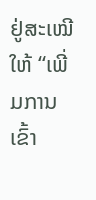ຢູ່ສະເໝີ ໃຫ້ “ເພີ່ມການເຂົ້າ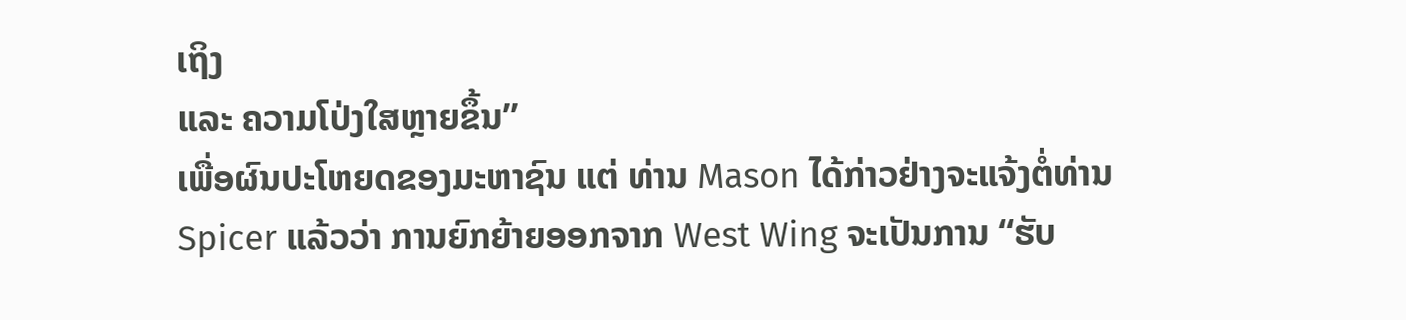ເຖິງ
ແລະ ຄວາມໂປ່ງໃສຫຼາຍຂຶ້ນ”
ເພື່ອຜົນປະໂຫຍດຂອງມະຫາຊົນ ແຕ່ ທ່ານ Mason ໄດ້ກ່າວຢ່າງຈະແຈ້ງຕໍ່ທ່ານ Spicer ແລ້ວວ່າ ການຍົກຍ້າຍອອກຈາກ West Wing ຈະເປັນການ “ຮັບ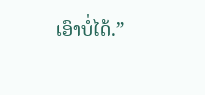ເອົາບໍ່ໄດ້.”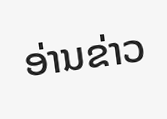ອ່ານຂ່າວ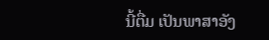ນີ້ຕື່ມ ເປັນພາສາອັງ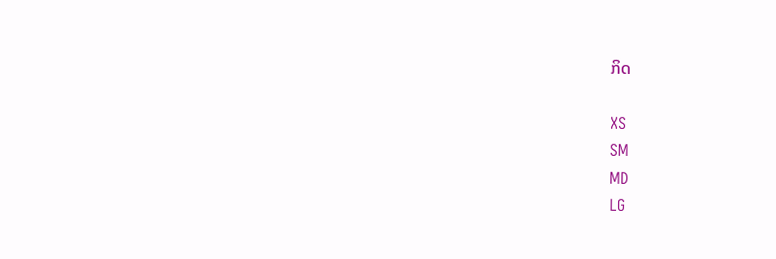ກິດ

XS
SM
MD
LG